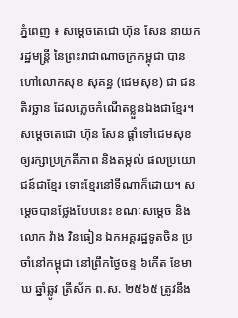ភ្នំពេញ ៖ សម្ដេចតេជោ ហ៊ុន សែន នាយករដ្ឋមន្ត្រី នៃព្រះរាជាណាចក្រកម្ពុជា បានហៅលោកសុខ សុគន្ធ (ជេមសុខ) ជា ជនតិរច្ឆាន ដែលភ្លេចកំណើតខ្លួនឯងជាខ្មែរ។ សម្តេចតេជោ ហ៊ុន សែន ផ្តាំទៅជេមសុខឲ្យរក្សាប្រក្រតីភាព និងតម្កល់ ផលប្រយោជន៍ជាខ្មែរ ទោះខ្មែរនៅទីណាក៏ដោយ។ សម្តេចបានថ្លែងបែបនេះ ខណៈសម្តេច និង លោក វ៉ាង វិនធៀន ឯកអគ្គរដ្ឋទូតចិន ប្រចាំនៅកម្ពុជា នៅព្រឹកថ្ងៃចន្ទ ៦កើត ខែមាឃ ឆ្នាំឆ្លូវ ត្រីស័ក ព.ស. ២៥៦៥ ត្រូវនឹង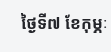ថ្ងៃទី៧ ខែកុម្ភៈ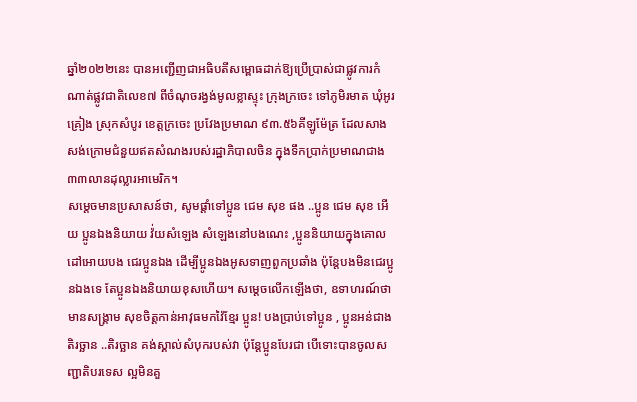ឆ្នាំ២០២២នេះ បានអញ្ជើញជាអធិបតីសម្ពោធដាក់ឱ្យប្រើប្រាស់ជាផ្លូវការកំណាត់ផ្លូវជាតិលេខ៧ ពីចំណុចរង្វង់មូលខ្លាស្ទុះ ក្រុងក្រចេះ ទៅភូមិរមាត ឃុំអូរគ្រៀង ស្រុកសំបូរ ខេត្តក្រចេះ ប្រវែងប្រមាណ ៩៣.៥៦គីឡូម៉ែត្រ ដែលសាងសង់ក្រោមជំនួយឥតសំណងរបស់រដ្ឋាភិបាលចិន ក្នុងទឹកប្រាក់ប្រមាណជាង ៣៣លានដុល្លារអាមេរិក។
សម្តេចមានប្រសាសន៍ថា, សូមផ្តាំទៅប្អូន ជេម សុខ ផង ..ប្អូន ជេម សុខ អើយ ប្អូនឯងនិយាយ វ៉់យសំឡេង សំឡេងនៅបងណេះ ,ប្អូននិយាយក្នុងគោលដៅអោយបង ជេរប្អូនឯង ដើម្បីប្អូនឯងអូសទាញពួកប្រឆាំង ប៉ុន្តែបងមិនជេរប្អូនឯងទេ តែប្អូនឯងនិយាយខុសហើយ។ សម្តេចលើកឡើងថា, ឧទាហរណ៍ថាមានសង្រ្គាម សុខចិត្តកាន់អាវុធមកវ៉ៃខ្មែរ ប្អូន! បងប្រាប់ទៅប្អូន , ប្អូនអន់ជាងតិរច្ឆាន ..តិរច្ឆាន គង់ស្គាល់សំបុករបស់វា ប៉ុន្តែប្អូនបែរជា បើទោះបានចូលសញ្ជាតិបរទេស ល្អមិនគួ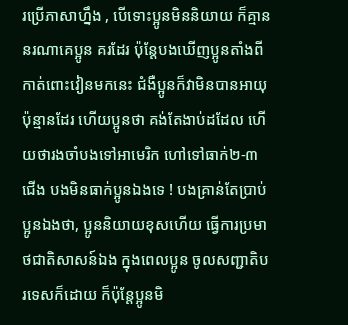រប្រើភាសាហ្នឹង , បើទោះប្អូនមិននិយាយ ក៏គ្មាននរណាគេប្អូន គរដែរ ប៉ុន្តែបងឃើញប្អូនតាំងពីកាត់ពោះវៀនមកនេះ ជំងឺប្អូនក៏វាមិនបានអាយុប៉ុន្មានដែរ ហើយប្អូនថា គង់តែងាប់ដដែល ហើយថារងចាំបងទៅអាមេរិក ហៅទៅធាក់២-៣ជើង បងមិនធាក់ប្អូនឯងទេ ! បងគ្រាន់តែប្រាប់ប្អូនឯងថា, ប្អូននិយាយខុសហើយ ធ្វើការប្រមាថជាតិសាសន៍ឯង ក្នុងពេលប្អូន ចូលសញ្ជាតិបរទេសក៏ដោយ ក៏ប៉ុន្តែប្អូនមិ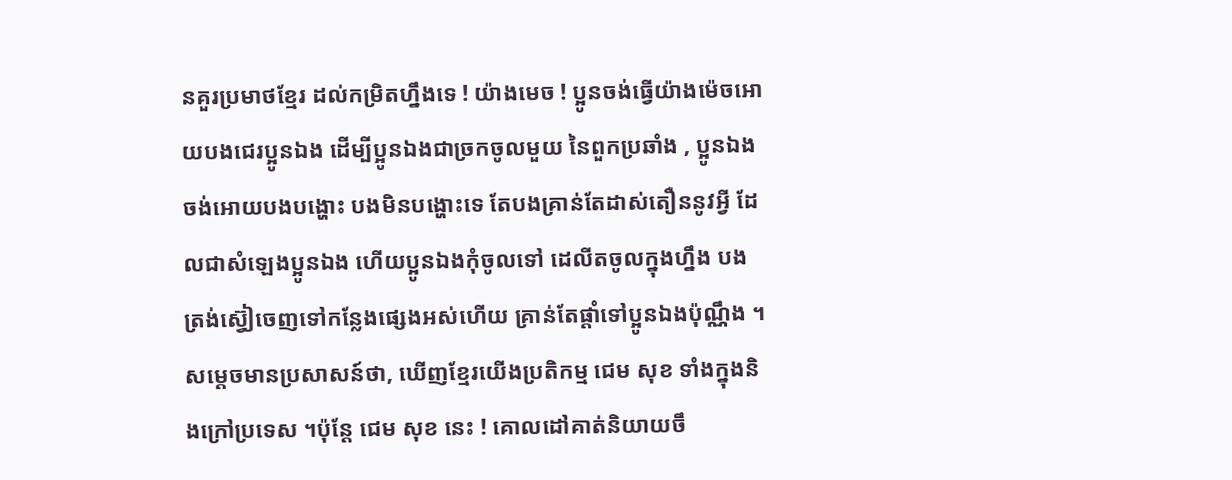នគួរប្រមាថខ្មែរ ដល់កម្រិតហ្នឹងទេ ! យ៉ាងមេច ! ប្អូនចង់ធ្វើយ៉ាងម៉េចអោយបងជេរប្អូនឯង ដើម្បីប្អូនឯងជាច្រកចូលមួយ នៃពួកប្រឆាំង , ប្អូនឯងចង់អោយបងបង្ហោះ បងមិនបង្ហោះទេ តែបងគ្រាន់តែដាស់តឿននូវអ្វី ដែលជាសំឡេងប្អូនឯង ហើយប្អូនឯងកុំចូលទៅ ដេលីតចូលក្នុងហ្នឹង បងត្រង់ស្វ៊ៀចេញទៅកន្លែងផ្សេងអស់ហើយ គ្រាន់តែផ្តាំទៅប្អូនឯងប៉ុណ្ណឹង ។
សម្តេចមានប្រសាសន៍ថា, ឃើញខ្មែរយើងប្រតិកម្ម ជេម សុខ ទាំងក្នុងនិងក្រៅប្រទេស ។ប៉ុន្តែ ជេម សុខ នេះ ! គោលដៅគាត់និយាយចឹ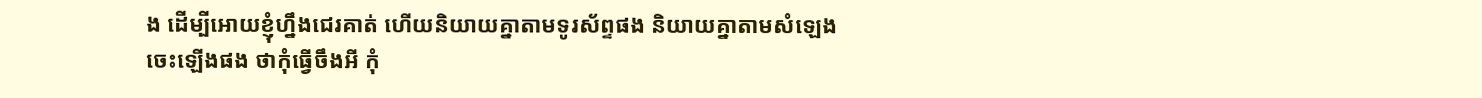ង ដើម្បីអោយខ្ញុំហ្នឹងជេរគាត់ ហើយនិយាយគ្នាតាមទូរស័ព្ទផង និយាយគ្នាតាមសំឡេង ចេះឡើងផង ថាកុំធ្វើចឹងអី កុំ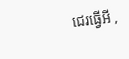ជេរធ្វើអី ,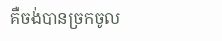គឺចង់បានច្រកចូល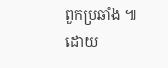ពួកប្រឆាំង ៕
ដោយ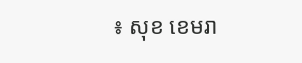៖ សុខ ខេមរា